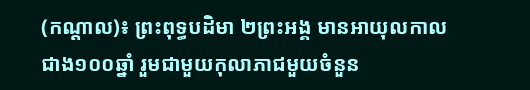(កណ្តាល)៖ ព្រះពុទ្ធបដិមា ២ព្រះអង្គ មានអាយុលកាលជាង១០០ឆ្នាំ រួមជាមួយកុលាភាជមួយចំនួន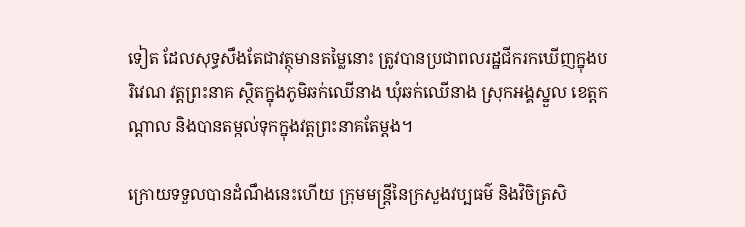ទៀត ដែលសុទ្ធសឹងតែជាវត្ថុមានតម្លៃនោះ ត្រូវបានប្រជាពលរដ្ឋជីករកឃើញក្នុងបរិវេណ វត្តព្រះនាគ ស្ថិតក្នុងភូមិឆក់ឈើនាង ឃុំឆក់ឈើនាង ស្រុកអង្គស្នួល ខេត្តកណ្តាល និងបានតម្កល់ទុកក្នុងវត្តព្រះនាគតែម្ដង។

ក្រោយទទួលបានដំណឹងនេះហើយ ក្រុមមន្ត្រីនៃក្រសួងវប្បធម៌ និងវិចិត្រសិ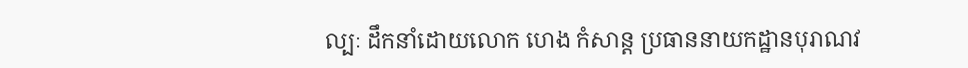ល្បៈ ដឹកនាំដោយលោក ហេង កំសាន្ត ប្រធាននាយកដ្ឋានបុរាណវ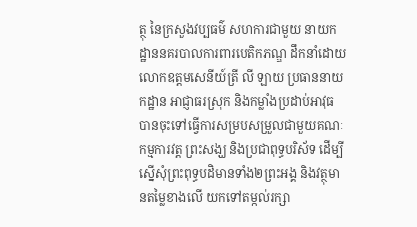ត្ថុ នៃក្រសួងវប្បធម៌ សហការជាមួយ នាយកដ្ឋាននគរបាលការពារបេតិកភណ្ឌ ដឹកនាំដោយលោកឧត្តមសេនីយ៍ត្រី លី ឡាយ ប្រធាននាយកដ្ឋាន អាជ្ញាធរស្រុក និងកម្លាំងប្រដាប់អាវុធ បានចុះទៅធ្វើការសម្របសម្រួលជាមួយគណៈកម្មការវត្ត ព្រះសង្ឃ និងប្រជាពុទ្ធបរិស័ទ ដើម្បីស្នើសុំព្រះពុទ្ធបដិមានទាំង២ព្រះអង្គ និងវត្ថុមានតម្លៃខាងលើ យកទៅតម្កល់រក្សា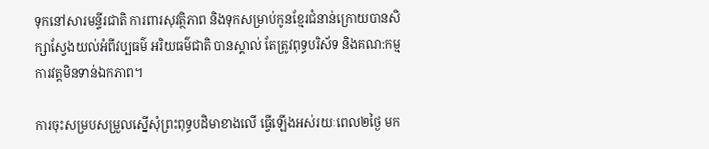ទុកនៅសារមន្ទីរជាតិ ការពារសុវត្ថិភាព និងទុកសម្រាប់កូនខ្មែរជំនាន់ក្រោយបានសិក្សាស្វែងយល់អំពីវប្បធម៌ អរិយធម៌ជាតិ បានស្គាល់ តែត្រូវពុទ្ធបរិស័ទ និងគណ:កម្មការវត្តមិនទាន់ឯកភាព។

ការចុះសម្របសម្រួលស្នើសុំព្រះពុទ្ធបដិមាខាងលើ ធ្វើឡើងអស់រយៈពេល២ថ្ងៃ មក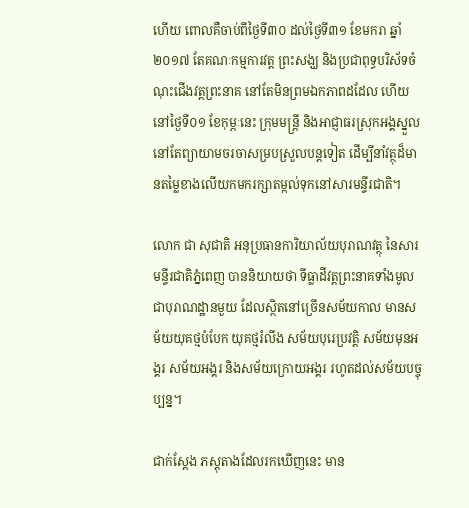ហើយ ពោលគឺចាប់ពីថ្ងៃទី៣០ ដល់ថ្ងៃទី៣១ ខែមករា ឆ្នាំ២០១៧ តែគណៈកម្មការវត្ត ព្រះសង្ឃ និងប្រជាពុទ្ធបរិស័ទចំណុះជើងវត្តព្រះនាគ នៅតែមិនព្រមឯកភាពដដែល ហើយនៅថ្ងៃទី០១ ខែកុម្ភៈនេះ ក្រុមមន្រ្តី និងអាជ្ញាធរស្រុកអង្គស្នួល នៅតែព្យាយាមចរចាសម្របស្រួលបន្តទៀត ដើម្បីនាំវត្ថុដ៏មានតម្លៃខាងលើយកមករក្សាតម្កល់ទុកនៅសារមន្ទីរជាតិ។

លោក ជា សុជាតិ អនុប្រធានការិយាល័យបុរាណវត្ថុ នៃសារមន្ទីរជាតិភ្នំពេញ បាននិយាយថា ទីធ្លាដីវត្តព្រះនាគទាំងមូលជាបុរាណដ្ឋានមួយ ដែលស្ថិតនៅច្រើនសម័យកាល មានសម័យយុគថ្មបំបែក យុគថ្មរំលីង សម័យបុរេប្រវត្តិ សម័យមុនអង្គរ សម័យអង្គរ និងសម័យក្រោយអង្គរ រហូតដល់សម័យបច្ចុប្បន្ន។

ជាក់ស្ដែង ភស្តុតាងដែលរកឃើញនេះ មាន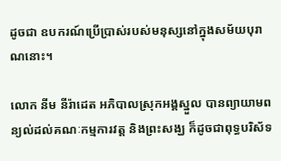ដូចជា ឧបករណ៍ប្រើប្រាស់របស់មនុស្សនៅក្នុងសម័យបុរាណនោះ។

លោក នីម នីរ៉ាដេត អភិបាលស្រុកអង្គស្នួល បានព្យាយាមពន្យល់ដល់គណៈកម្មការវត្ត និងព្រះសង្ឃ ក៏ដូចជាពុទ្ធបរិស័ទ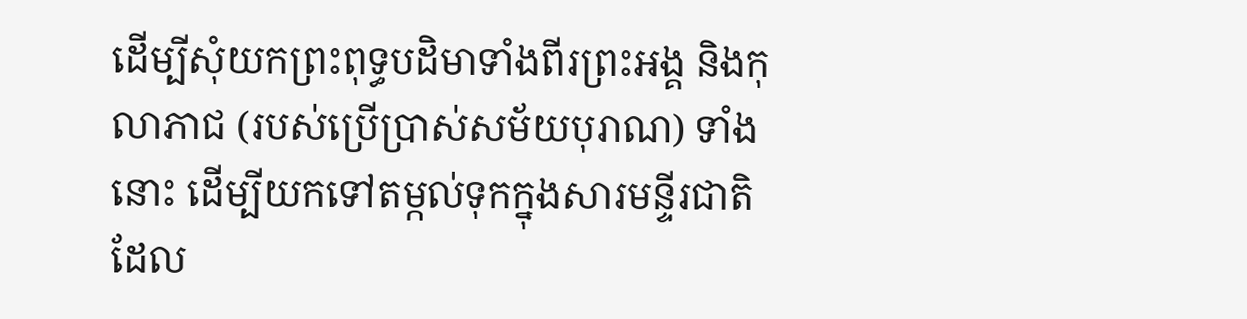ដើម្បីសុំយកព្រះពុទ្ធបដិមាទាំងពីរព្រះអង្គ និងកុលាភាជ (របស់ប្រើប្រាស់សម័យបុរាណ) ទាំងនោះ ដើម្បីយកទៅតម្កល់ទុកក្នុងសារមន្ទីរជាតិ ដែល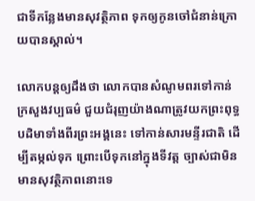ជាទីកន្លែងមានសុវត្ថិភាព ទុកឲ្យកូនចៅជំនាន់ក្រោយបានស្គាល់។

លោកបន្តឲ្យដឹងថា លោកបានសំណូមពរទៅកាន់ក្រសួងវប្បធម៌ ជួយជំរុញយ៉ាងណាត្រូវយកព្រះពុទ្ធបដិមាទាំងពីរព្រះអង្គនេះ ទៅកាន់សារមន្ទីរជាតិ ដើម្បីតម្កល់ទុក ព្រោះបើទុកនៅក្នុងទីវត្ត ច្បាស់ជាមិនមានសុវត្ថិភាពនោះទេ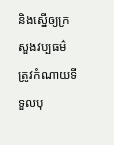និងស្នើឲ្យក្រសួងវប្បធម៌ ត្រូវកំណាយទីទួលបុ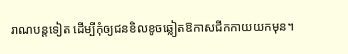រាណបន្តទៀត ដើម្បីកុំឲ្យជនខិលខូចឆ្លៀតឱកាសជីកកាយយកមុន។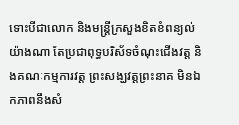ទោះបីជាលោក និងមន្ត្រីក្រសួងខិតខំពន្យល់យ៉ាងណា តែប្រជាពុទ្ធបរិស័ទចំណុះជើងវត្ត និងគណៈកម្មការវត្ត ព្រះសង្ឃវត្តព្រះនាគ មិនឯកភាពនឹងសំ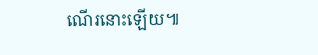ណើរនោះឡើយ៕